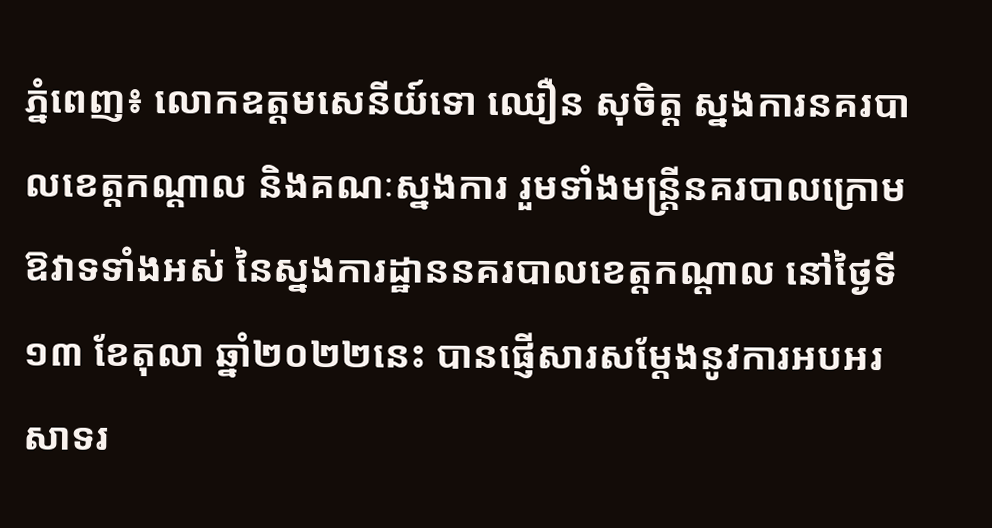ភ្នំពេញ៖ លោកឧត្តមសេនីយ៍ទោ ឈឿន សុចិត្ត ស្នងការនគរបាលខេត្តកណ្ដាល និងគណៈស្នងការ រួមទាំងមន្ត្រីនគរបាលក្រោមឱវាទទាំងអស់ នៃស្នងការដ្ឋាននគរបាលខេត្តកណ្តាល នៅថ្ងៃទី១៣ ខែតុលា ឆ្នាំ២០២២នេះ បានផ្ញើសារសម្តែងនូវការអបអរសាទរ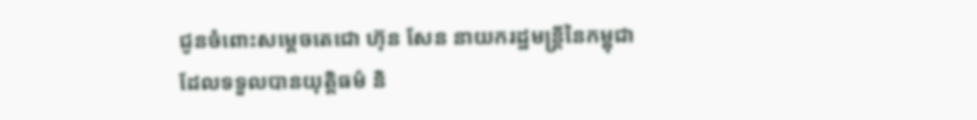ជូនចំពោះសម្តេចតេជោ ហ៊ុន សែន នាយករដ្ឋមន្ត្រីនៃកម្ពុជា ដែលទទួលបានយុត្តិធម៌ និ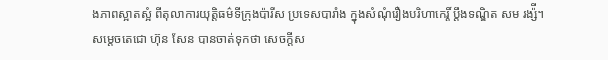ងភាពស្អាតស្អំ ពីតុលាការយុត្តិធម៌ទីក្រុងប៉ារីស ប្រទេសបារាំង ក្នុងសំណុំរឿងបរិហាកេរ្តិ៍ ប្តឹងទណ្ឌិត សម រង្ស៉ី។
សម្តេចតេជោ ហ៊ុន សែន បានចាត់ទុកថា សេចក្តីស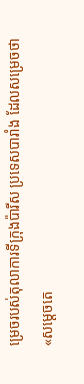ម្រេចរបស់តុលាការទីក្រុងប៉ារីស ប្រទេសបារាំង ដែលសម្រេចថា «សម្តេចតេ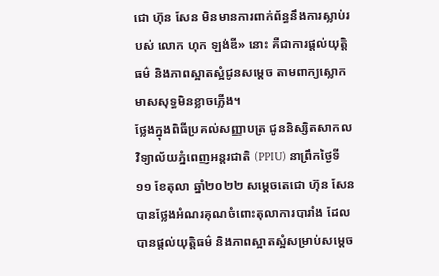ជោ ហ៊ុន សែន មិនមានការពាក់ព័ន្ធនឹងការស្លាប់របស់ លោក ហុក ឡង់ឌី» នោះ គឺជាការផ្តល់យុត្តិធម៌ និងភាពស្អាតស្អំជូនសម្តេច តាមពាក្យស្លោក មាសសុទ្ធមិនខ្លាចភ្លើង។
ថ្លែងក្នុងពិធីប្រគល់សញ្ញាបត្រ ជូននិស្សិតសាកលវិទ្យាល័យភ្នំពេញអន្តរជាតិ (PPIU) នាព្រឹកថ្ងៃទី១១ ខែតុលា ឆ្នាំ២០២២ សម្តេចតេជោ ហ៊ុន សែន បានថ្លែងអំណរគុណចំពោះតុលាការបារាំង ដែលបានផ្តល់យុត្តិធម៌ និងភាពស្អាតស្អំសម្រាប់សម្តេច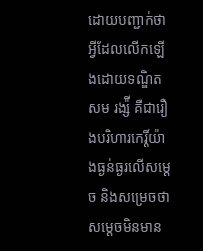ដោយបញ្ជាក់ថា អ្វីដែលលើកឡើងដោយទណ្ឌិត សម រង្ស៉ី គឺជារឿងបរិហារកេរ្តិ៍យ៉ាងធ្ងន់ធ្ងរលើសម្តេច និងសម្រេចថា សម្តេចមិនមាន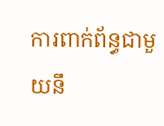ការពាក់ព័ន្ធជាមួយនឹ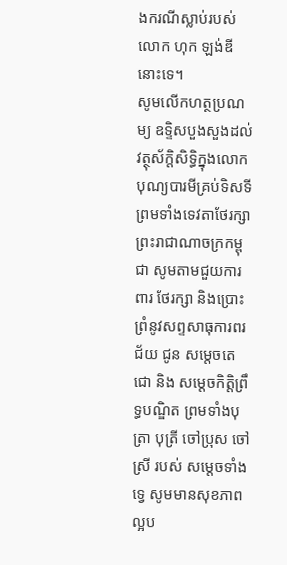ងករណីស្លាប់របស់ លោក ហុក ឡង់ឌី នោះទេ។
សូមលើកហត្ថប្រណម្យ ឧទ្ទិសបួងសួងដល់វត្ថុស័ក្តិសិទ្ធិក្នុងលោក បុណ្យបារមីគ្រប់ទិសទី ព្រមទាំងទេវតាថែរក្សាព្រះរាជាណាចក្រកម្ពុជា សូមតាមជួយការពារ ថែរក្សា និងប្រោះព្រំនូវសព្ទសាធុការពរជ័យ ជូន សម្តេចតេជោ និង សម្តេចកិត្តិព្រឹទ្ធបណ្ឌិត ព្រមទាំងបុត្រា បុត្រី ចៅប្រុស ចៅស្រី របស់ សម្តេចទាំងទ្វេ សូមមានសុខភាពល្អប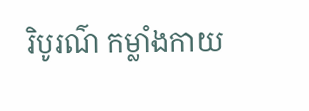រិបូរណ៌ កម្លាំងកាយ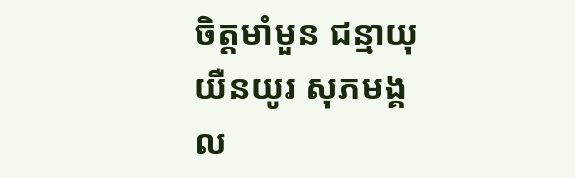ចិត្តមាំមួន ជន្មាយុយឺនយូរ សុភមង្គល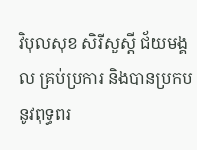វិបុលសុខ សិរីសួស្តី ជ័យមង្គល គ្រប់ប្រការ និងបានប្រកបនូវពុទ្ធពរ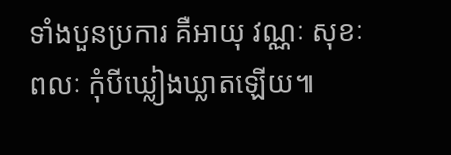ទាំងបួនប្រការ គឺអាយុ វណ្ណៈ សុខៈ ពលៈ កុំបីឃ្លៀងឃ្លាតឡើយ៕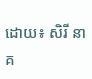ដោយ៖ សិរី នាគ